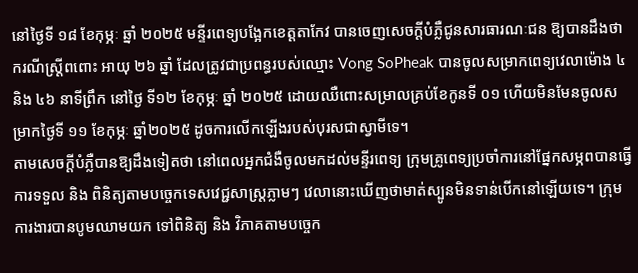នៅថ្ងៃទី ១៨ ខែកុម្ភៈ ឆ្នាំ ២០២៥ មន្ទីរពេទ្យបង្អែកខេត្តតាកែវ បានចេញសេចក្តីបំភ្លឺជូនសារធារណៈជន ឱ្យបានដឹងថា ករណីស្ត្រីពពោះ អាយុ ២៦ ឆ្នាំ ដែលត្រូវជាប្រពន្ធរបស់ឈ្មោះ Vong SoPheak បានចូលសម្រាកពេទ្យវេលាម៉ោង ៤ និង ៤៦ នាទីព្រឹក នៅថ្ងៃ ទី១២ ខែកុម្ភៈ ឆ្នាំ ២០២៥ ដោយឈឺពោះសម្រាលគ្រប់ខែកូនទី ០១ ហើយមិនមែនចូលសម្រាកថ្ងៃទី ១១ ខែកុម្ភៈ ឆ្នាំ២០២៥ ដូចការលើកឡើងរបស់បុរសជាស្វាមីទេ។
តាមសេចក្ដីបំភ្លឺបានឱ្យដឹងទៀតថា នៅពេលអ្នកជំងឺចូលមកដល់មន្ទីរពេទ្យ ក្រុមគ្រូពេទ្យប្រចាំការនៅផ្នែកសម្ភពបានធ្វើការទទួល និង ពិនិត្យតាមបច្ចេកទេសវេជ្ជសាស្ត្រភ្លាមៗ វេលានោះឃើញថាមាត់ស្បូនមិនទាន់បើកនៅឡើយទេ។ ក្រុមការងារបានបូមឈាមយក ទៅពិនិត្យ និង វិភាគតាមបច្ចេក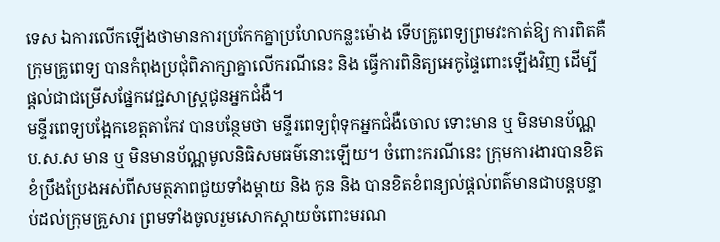ទេស ឯការលើកឡើងថាមានការប្រកែកគ្នាប្រហែលកន្លះម៉ោង ទើបគ្រូពេទ្យព្រមវះកាត់ឱ្យ ការពិតគឺក្រុមគ្រូពេទ្យ បានកំពុងប្រជុំពិភាក្សាគ្នាលើករណីនេះ និង ធ្វើការពិនិត្យអេកូផ្ទៃពោះឡើងវិញ ដើម្បីផ្តល់ជាជម្រើសផ្នែកវេជ្ជសាស្ត្រជូនអ្នកជំងឺ។
មន្ទីរពេទ្យបង្អែកខេត្តតាកែវ បានបន្ថែមថា មន្ទីរពេទ្យពុំទុកអ្នកជំងឺចោល ទោះមាន ឬ មិនមានប័ណ្ណ ប.ស.ស មាន ឬ មិនមានប័ណ្ណមូលនិធិសមធម៌នោះឡើយ។ ចំពោះករណីនេះ ក្រុមការងារបានខិតខំប្រឹងប្រែងអស់ពីសមត្ថភាពជួយទាំងម្តាយ និង កូន និង បានខិតខំពន្យល់ផ្តល់ពត៌មានជាបន្តបន្ទាប់ដល់ក្រុមគ្រួសារ ព្រមទាំងចូលរួមសោកស្តាយចំពោះមរណ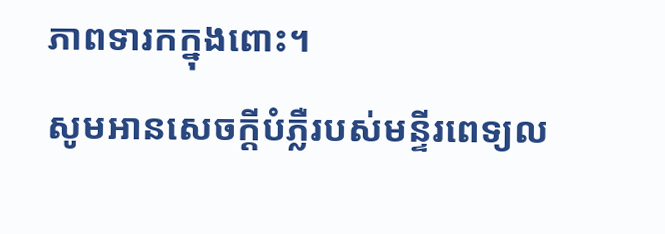ភាពទារកក្នុងពោះ។
សូមអានសេចក្ដីបំភ្លឺរបស់មន្ទីរពេទ្យល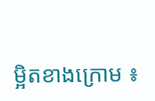ម្អិតខាងក្រោម ៖